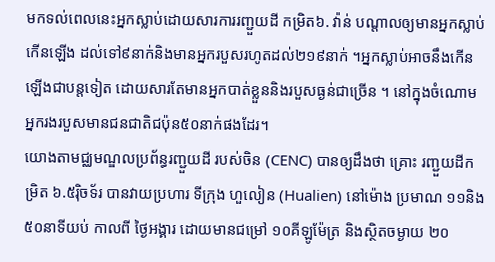មកទល់ពេលនេះអ្នកស្លាប់ដោយសារការរញ្ជួយដី កម្រិត៦. វ៉ាន់ បណ្តាលឲ្យមានអ្នកស្លាប់កើនឡើង ដល់ទៅ៩នាក់និងមានអ្នករបួសរហូតដល់២១៩នាក់ ។អ្នកស្លាប់អាចនឹងកើនឡើងជាបន្តទៀត ដោយសារតែមានអ្នកបាត់ខ្លួននិងរបួសធ្ងន់ជាច្រើន ។ នៅក្នុងចំណោម អ្នករងរបួសមានជនជាតិជប៉ុន៥០នាក់ផងដែរ។
យោងតាមជ្ឈមណ្ឌលប្រព័ន្ធរញ្ជួយដី របស់ចិន (CENC) បានឲ្យដឹងថា គ្រោះ រញ្ជួយដីកម្រិត ៦.៥រ៉ិចទ័រ បានវាយប្រហារ ទីក្រុង ហួលៀន (Hualien) នៅម៉ោង ប្រមាណ ១១និង៥០នាទីយប់ កាលពី ថ្ងៃអង្គារ ដោយមានជម្រៅ ១០គីឡូម៉ែត្រ និងស្ថិតចម្ងាយ ២០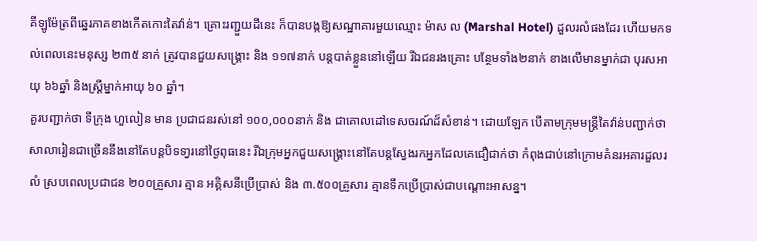គីឡូម៉ែត្រពីឆ្នេរភាគខាងកើតកោះតៃវ៉ាន់។ គ្រោះរញ្ជួយដីនេះ ក៏បានបង្កឱ្យសណ្ឋាគារមួយឈ្មោះ ម៉ាស ល (Marshal Hotel) ដួលរលំផងដែរ ហើយមកទល់ពេលនេះមនុស្ស ២៣៥ នាក់ ត្រូវបានជួយសង្រ្គោះ និង ១១៧នាក់ បន្តបាត់ខ្លួននៅឡើយ រីឯជនរងគ្រោះ បន្ថែមទាំង២នាក់ ខាងលើមានម្នាក់ជា បុរសអាយុ ៦៦ឆ្នាំ និងស្ត្រីម្នាក់អាយុ ៦០ ឆ្នាំ។
គួរបញ្ជាក់ថា ទីក្រុង ហួលៀន មាន ប្រជាជនរស់នៅ ១០០,០០០នាក់ និង ជាគោលដៅទេសចរណ៍ដ៏សំខាន់។ ដោយឡែក បើតាមក្រុមមន្ត្រីតៃវ៉ាន់បញ្ជាក់ថា សាលារៀនជាច្រើននឹងនៅតែបន្តបិទទា្វរនៅថ្ងៃពុធនេះ រីឯក្រុមអ្នកជួយសង្គ្រោះនៅតែបន្តស្វែងរកអ្នកដែលគេជឿជាក់ថា កំពុងជាប់នៅក្រោមគំនរអគារដួលរលំ ស្របពេលប្រជាជន ២០០គ្រួសារ គ្មាន អគ្គិសនីប្រើប្រាស់ និង ៣.៥០០គ្រួសារ គ្មានទឹកប្រើប្រាស់ជាបណ្ដោះអាសន្ន។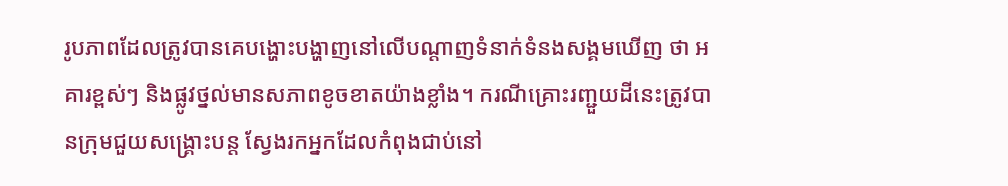រូបភាពដែលត្រូវបានគេបង្ហោះបង្ហាញនៅលើបណ្តាញទំនាក់ទំនងសង្គមឃើញ ថា អគារខ្ពស់ៗ និងផ្លូវថ្នល់មានសភាពខូចខាតយ៉ាងខ្លាំង។ ករណីគ្រោះរញ្ជួយដីនេះត្រូវបានក្រុមជួយសង្រ្គោះបន្ត ស្វែងរកអ្នកដែលកំពុងជាប់នៅ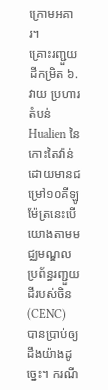ក្រោមអគារ។
គ្រោះរញ្ជួយដីកម្រិត ៦. វាយ ប្រហារតំបន់ Hualien នៃកោះតៃវ៉ាន់ ដោយមានជម្រៅ១០គីឡូម៉ែត្រនេះបើយោងតាមមជ្ឈមណ្ឌលប្រព័ន្ធរញ្ជួយដីរបស់ចិន (CENC) បានប្រាប់ឲ្យដឹងយ៉ាងដូច្នេះ។ ករណី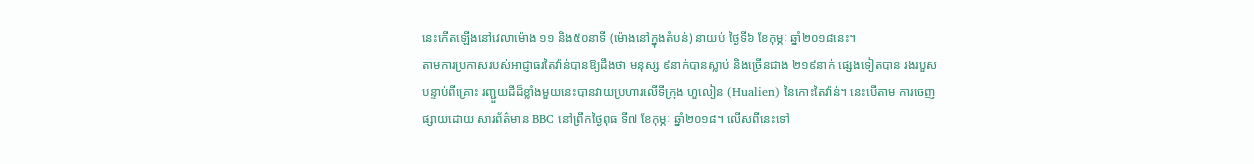នេះកើតឡើងនៅវេលាម៉ោង ១១ និង៥០នាទី (ម៉ោងនៅក្នុងតំបន់) នាយប់ ថ្ងៃទី៦ ខែកុម្ភៈ ឆ្នាំ២០១៨នេះ។
តាមការប្រកាសរបស់អាជ្ញាធរតៃវ៉ាន់បានឱ្យដឹងថា មនុស្ស ៩នាក់បានស្លាប់ និងច្រើនជាង ២១៩នាក់ ផ្សេងទៀតបាន រងរបួស បន្ទាប់ពីគ្រោះ រញ្ជួយដីដ៏ខ្លាំងមួយនេះបានវាយប្រហារលើទីក្រុង ហួលៀន (Hualien) នៃកោះតៃវ៉ាន់។ នេះបើតាម ការចេញផ្សាយដោយ សារព័ត៌មាន BBC នៅព្រឹកថ្ងៃពុធ ទី៧ ខែកុម្ភៈ ឆ្នាំ២០១៨។ លើសពីនេះទៅ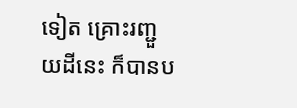ទៀត គ្រោះរញ្ជួយដីនេះ ក៏បានប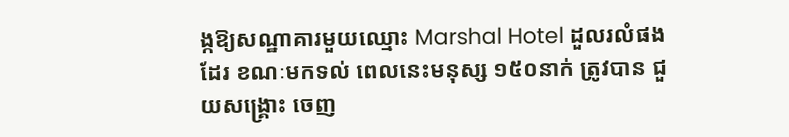ង្កឱ្យសណ្ឋាគារមួយឈ្មោះ Marshal Hotel ដួលរលំផងដែរ ខណៈមកទល់ ពេលនេះមនុស្ស ១៥០នាក់ ត្រូវបាន ជួយសង្គ្រោះ ចេញ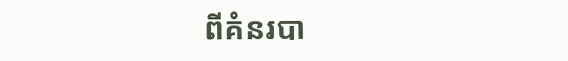ពីគំនរបា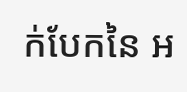ក់បែកនៃ អ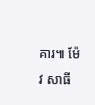គារ៕ ម៉ែវ សាធី